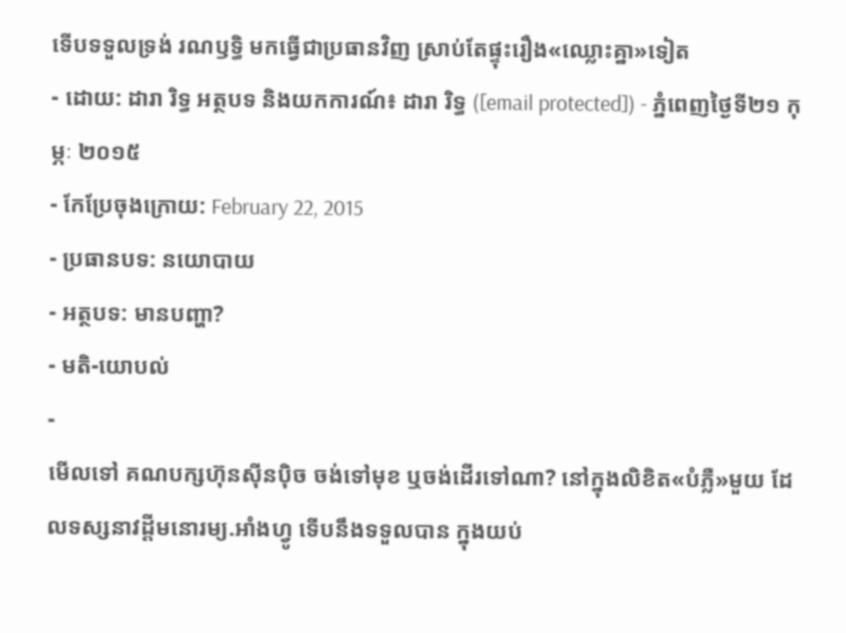ទើបទទួលទ្រង់ រណឫទ្ធិ មកធ្វើជាប្រធានវិញ ស្រាប់តែផ្ទុះរឿង«ឈ្លោះគ្នា»ទៀត
- ដោយ: ដារា រិទ្ធ អត្ថបទ និងយកការណ៍៖ ដារា រិទ្ធ ([email protected]) - ភ្នំពេញថ្ងៃទី២១ កុម្ភៈ ២០១៥
- កែប្រែចុងក្រោយ: February 22, 2015
- ប្រធានបទ: នយោបាយ
- អត្ថបទ: មានបញ្ហា?
- មតិ-យោបល់
-
មើលទៅ គណបក្សហ៊ុនស៊ីនប៉ិច ចង់ទៅមុខ ឬចង់ដើរទៅណា? នៅក្នុងលិខិត«បំភ្លឺ»មួយ ដែលទស្សនាវដ្ដីមនោរម្យ.អាំងហ្វូ ទើបនឹងទទួលបាន ក្នុងយប់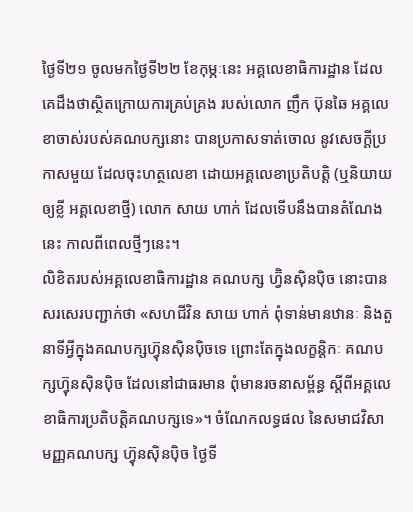ថ្ងៃទី២១ ចូលមកថ្ងៃទី២២ ខែកុម្ភៈនេះ អគ្គលេខាធិការដ្ឋាន ដែលគេដឹងថាស្ថិតក្រោយការគ្រប់គ្រង របស់លោក ញឹក ប៊ុនឆៃ អគ្គលេខាចាស់របស់គណបក្សនោះ បានប្រកាសទាត់ចោល នូវសេចក្ដីប្រកាសមួយ ដែលចុះហត្ថលេខា ដោយអគ្គលេខាប្រតិបត្តិ (ឬនិយាយឲ្យខ្លី អគ្គលេខាថ្មី) លោក សាយ ហាក់ ដែលទើបនឹងបានតំណែងនេះ កាលពីពេលថ្មីៗនេះ។
លិខិតរបស់អគ្គលេខាធិការដ្ឋាន គណបក្ស ហ្វ៊ិនស៊ិនប៉ិច នោះបានសរសេរបញ្ជាក់ថា «សហជីវិន សាយ ហាក់ ពុំទាន់មានឋានៈ និងតួនាទីអ្វីក្នុងគណបក្សហ៊្វុនស៊ិនប៉ិចទេ ព្រោះតែក្នុងលក្ខន្តិកៈ គណបក្សហ៊្វុនស៊ិនប៉ិច ដែលនៅជាធរមាន ពុំមានរចនាសម្ព័ន្ធ ស្តីពីអគ្គលេខាធិការប្រតិបត្តិគណបក្សទេ»។ ចំណែកលទ្ធផល នៃសមាជវិសាមញ្ញគណបក្ស ហ៊្វុនស៊ិនប៉ិច ថ្ងៃទី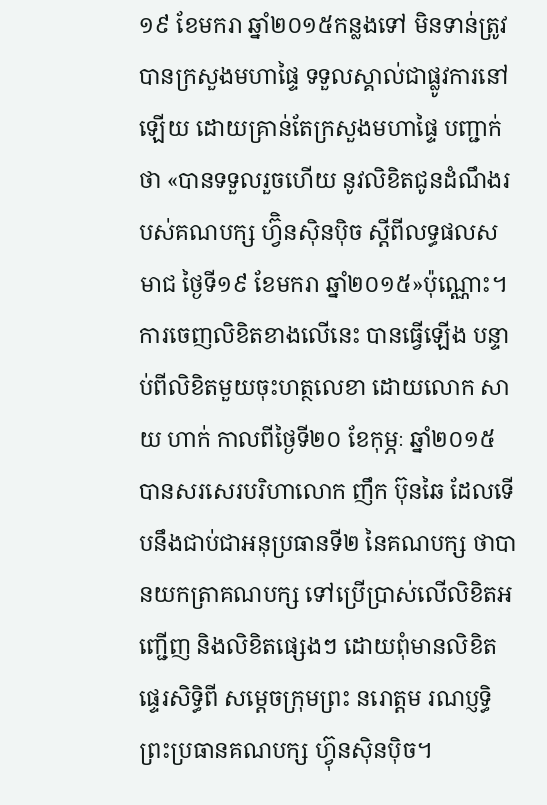១៩ ខែមករា ឆ្នាំ២០១៥កន្លងទៅ មិនទាន់ត្រូវបានក្រសួងមហាផ្ទៃ ទទួលស្គាល់ជាផ្លូវការនៅឡើយ ដោយគ្រាន់តែក្រសួងមហាផ្ទៃ បញ្ជាក់ថា «បានទទួលរួចហើយ នូវលិខិតជូនដំណឹងរបស់គណបក្ស ហ្វ៊ិនស៊ិនប៉ិច ស្តីពីលទ្ធផលសមាជ ថ្ងៃទី១៩ ខែមករា ឆ្នាំ២០១៥»ប៉ុណ្ណោះ។
ការចេញលិខិតខាងលើនេះ បានធ្វើឡើង បន្ទាប់ពីលិខិតមួយចុះហត្ថលេខា ដោយលោក សាយ ហាក់ កាលពីថ្ងៃទី២០ ខែកុម្ភៈ ឆ្នាំ២០១៥ បានសរសេរបរិហាលោក ញឹក ប៊ុនឆៃ ដែលទើបនឹងជាប់ជាអនុប្រធានទី២ នៃគណបក្ស ថាបានយកត្រាគណបក្ស ទៅប្រើប្រាស់លើលិខិតអញ្ជើញ និងលិខិតផ្សេងៗ ដោយពុំមានលិខិតផ្ទេរសិទ្ធិពី សម្តេចក្រុមព្រះ នរោត្តម រណប្ញទ្ធិ ព្រះប្រធានគណបក្ស ហ៊្វុនស៊ិនប៉ិច។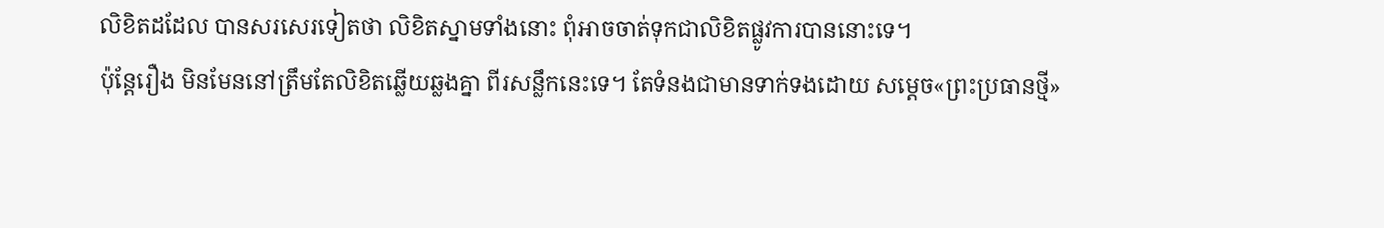លិខិតដដែល បានសរសេរទៀតថា លិខិតស្នាមទាំងនោះ ពុំអាចចាត់ទុកជាលិខិតផ្លូវការបាននោះទេ។
ប៉ុន្តែរឿង មិនមែននៅត្រឹមតែលិខិតឆ្លើយឆ្លងគ្នា ពីរសន្លឹកនេះទេ។ តែទំនងជាមានទាក់ទងដោយ សម្ដេច«ព្រះប្រធានថ្មី»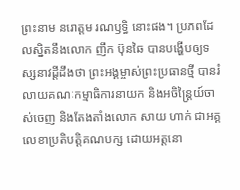ព្រះនាម នរោត្ដម រណឫទ្ធិ នោះផង។ ប្រភពដែលស្និតនឹងលោក ញឹក ប៊ុនឆៃ បានបង្ហើបឲ្យទស្សនាវដ្ដីដឹងថា ព្រះអង្គម្ចាស់ព្រះប្រធានថ្មី បានរំលាយគណៈកម្មាធិការនាយក និងអចិន្ត្រៃយ៍ចាស់ចេញ និងតែងតាំងលោក សាយ ហាក់ ជាអគ្គលេខាប្រតិបត្តិគណបក្ស ដោយអត្តនោ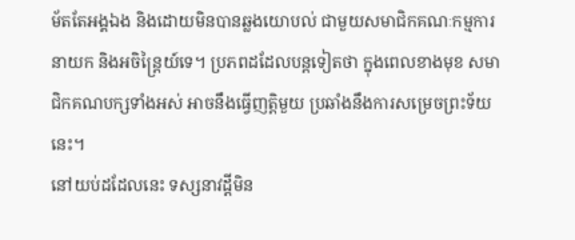ម័តតែអង្គឯង និងដោយមិនបានឆ្លងយោបល់ ជាមួយសមាជិកគណៈកម្មការនាយក និងអចិន្ត្រៃយ៍ទេ។ ប្រភពដដែលបន្តទៀតថា ក្នុងពេលខាងមុខ សមាជិកគណបក្សទាំងអស់ អាចនឹងធ្វើញត្តិមួយ ប្រឆាំងនឹងការសម្រេចព្រះទ័យនេះ។
នៅយប់ដដែលនេះ ទស្សនាវដ្ដីមិន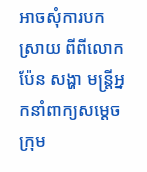អាចសុំការបកស្រាយ ពីពីលោក ប៉ែន សង្ហា មន្ត្រីអ្នកនាំពាក្យសម្ដេចក្រុម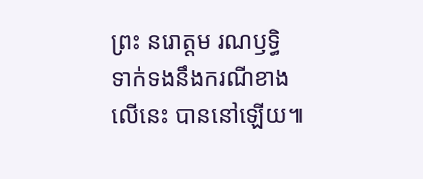ព្រះ នរោត្ដម រណឫទ្ធិ ទាក់ទងនឹងករណីខាងលើនេះ បាននៅឡើយ៕